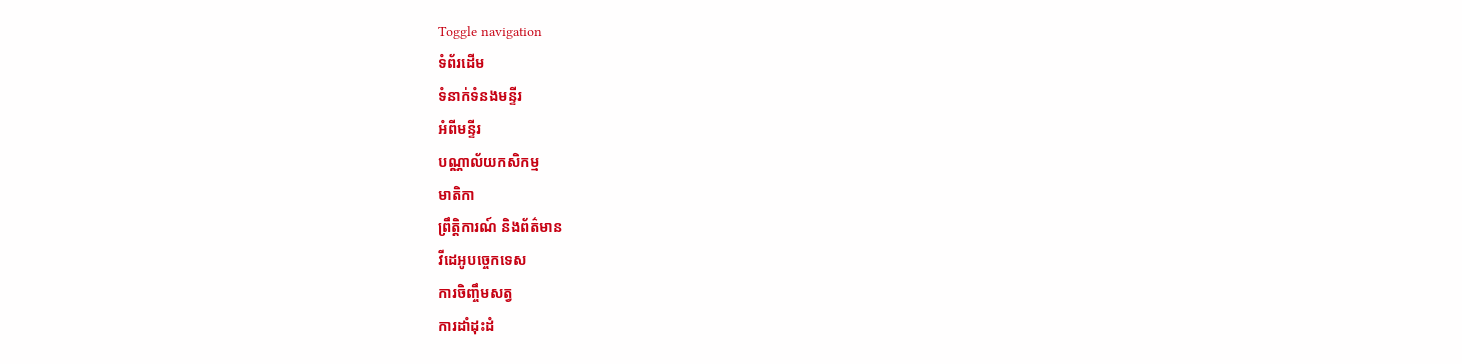Toggle navigation
ទំព័រដើម
ទំនាក់ទំនងមន្ទីរ
អំពីមន្ទីរ
បណ្ណាល័យកសិកម្ម
មាតិកា
ព្រឹត្តិការណ៍ និងព័ត៌មាន
វីដេអូបច្ចេកទេស
ការចិញ្ចឹមសត្វ
ការដាំដុះដំ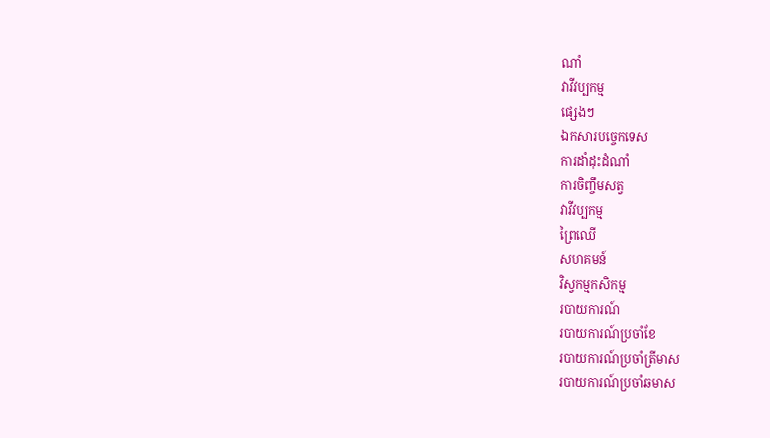ណាំ
វាវីវប្បកម្ម
ផ្សេងៗ
ឯកសារបច្ចេកទេស
ការដាំដុះដំណាំ
ការចិញ្ចឹមសត្វ
វាវីវប្បកម្ម
ព្រៃឈើ
សហគមន៍
វិស្វកម្មកសិកម្ម
របាយការណ៍
របាយការណ៍ប្រចាំខែ
របាយការណ៍ប្រចាំត្រីមាស
របាយការណ៍ប្រចាំឆមាស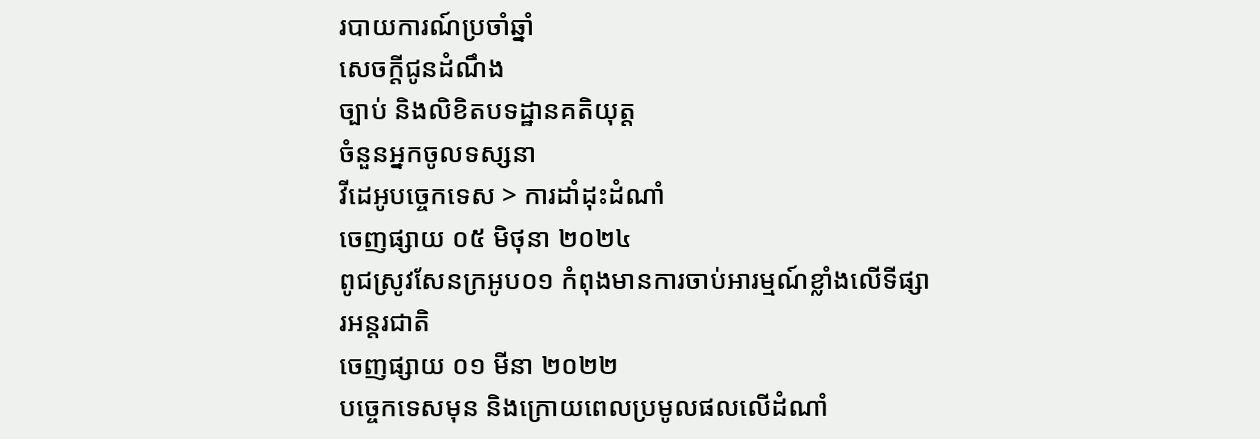របាយការណ៍ប្រចាំឆ្នាំ
សេចក្តីជូនដំណឹង
ច្បាប់ និងលិខិតបទដ្ឋានគតិយុត្ត
ចំនួនអ្នកចូលទស្សនា
វីដេអូបច្ចេកទេស > ការដាំដុះដំណាំ
ចេញផ្សាយ ០៥ មិថុនា ២០២៤
ពូជស្រូវសែនក្រអូប០១ កំពុងមានការចាប់អារម្មណ៍ខ្លាំងលើទីផ្សារអន្តរជាតិ
ចេញផ្សាយ ០១ មីនា ២០២២
បច្ចេកទេសមុន និងក្រោយពេលប្រមូលផលលើដំណាំ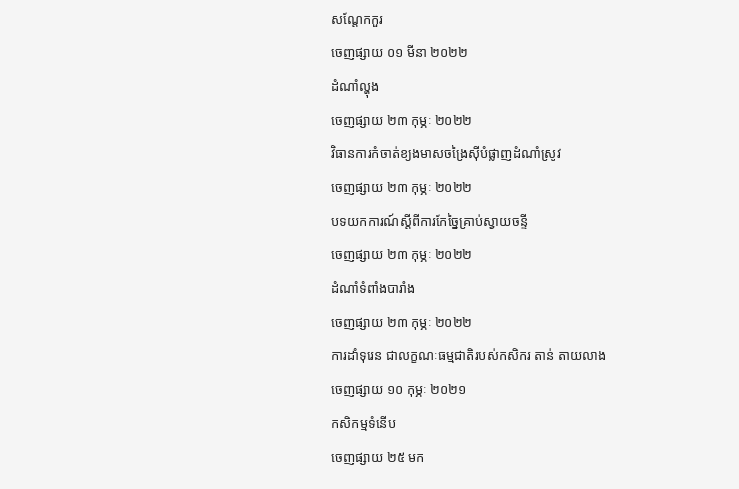សណ្តែកកួរ
ចេញផ្សាយ ០១ មីនា ២០២២
ដំណាំល្ហុង
ចេញផ្សាយ ២៣ កុម្ភៈ ២០២២
វិធានការកំចាត់ខ្យងមាសចង្រៃស៊ីបំផ្លាញដំណាំស្រូវ
ចេញផ្សាយ ២៣ កុម្ភៈ ២០២២
បទយកការណ៍ស្តីពីការកែច្នៃគ្រាប់ស្វាយចន្ទី
ចេញផ្សាយ ២៣ កុម្ភៈ ២០២២
ដំណាំទំពាំងបារាំង
ចេញផ្សាយ ២៣ កុម្ភៈ ២០២២
ការដាំទុរេន ជាលក្ខណៈធម្មជាតិរបស់កសិករ តាន់ តាយលាង
ចេញផ្សាយ ១០ កុម្ភៈ ២០២១
កសិកម្មទំនើប
ចេញផ្សាយ ២៥ មក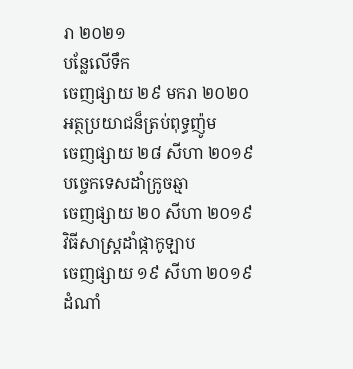រា ២០២១
បន្លែលើទឹក
ចេញផ្សាយ ២៩ មករា ២០២០
អត្ថប្រយាជន៏ត្រប់ពុទ្ធញ៉ូម
ចេញផ្សាយ ២៨ សីហា ២០១៩
បច្ចេកទេសដាំក្រូចឆ្មា
ចេញផ្សាយ ២០ សីហា ២០១៩
វិធីសាស្ត្រដាំផ្កាកូឡាប
ចេញផ្សាយ ១៩ សីហា ២០១៩
ដំណាំ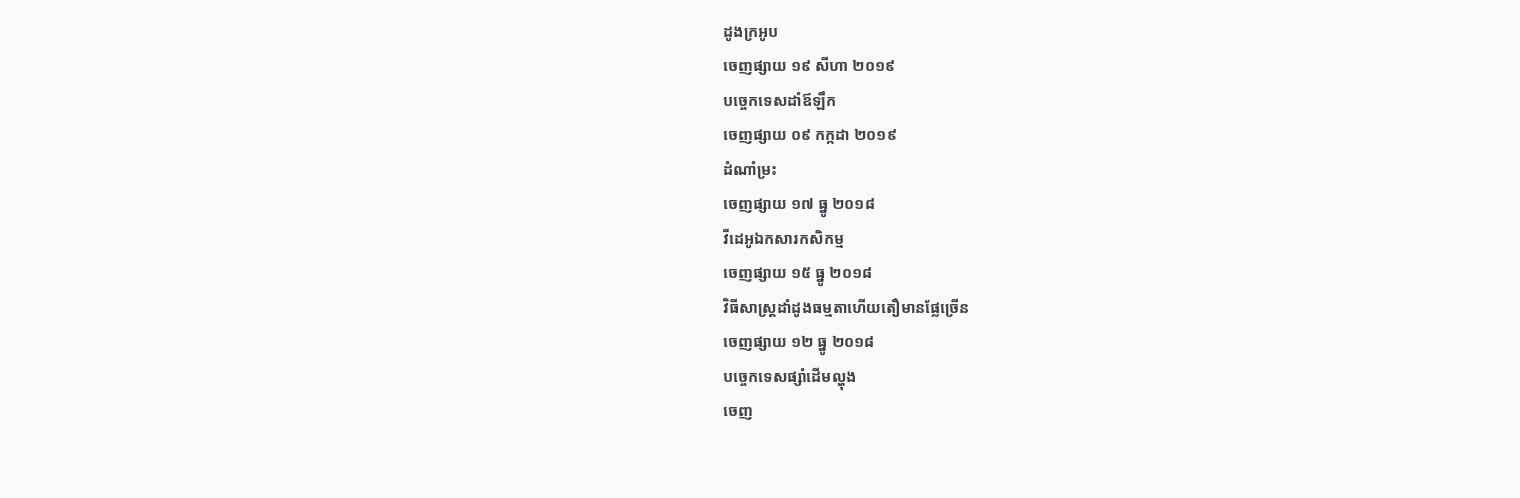ដូងក្រអូប
ចេញផ្សាយ ១៩ សីហា ២០១៩
បច្ចេកទេសដាំឪឡឹក
ចេញផ្សាយ ០៩ កក្កដា ២០១៩
ដំណាំម្រះ
ចេញផ្សាយ ១៧ ធ្នូ ២០១៨
វីដេអូឯកសារកសិកម្ម
ចេញផ្សាយ ១៥ ធ្នូ ២០១៨
វិធីសាស្ត្រដាំដូងធម្មតាហើយតឿមានផ្លែច្រើន
ចេញផ្សាយ ១២ ធ្នូ ២០១៨
បច្ចេកទេសផ្សាំដើមល្ហុង
ចេញ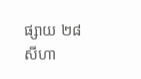ផ្សាយ ២៨ សីហា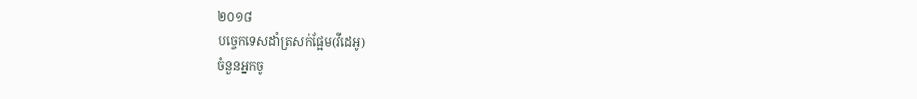២០១៨
បច្ចេកទេសដាំត្រសក់ផ្អែម(វីដេអូ)
ចំនួនអ្នកចូ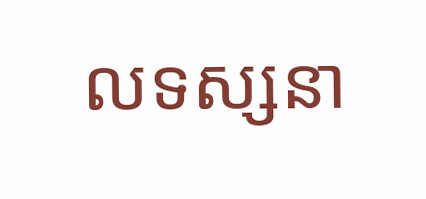លទស្សនា